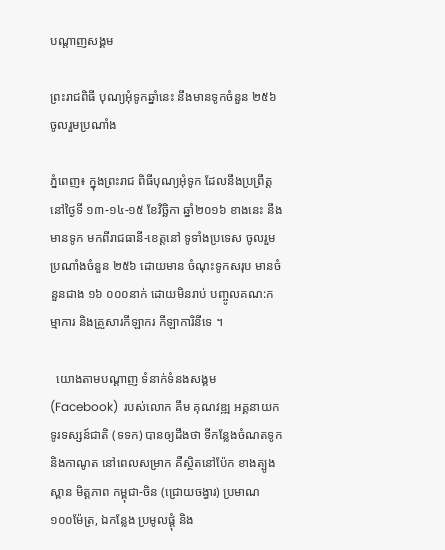បណ្តាញសង្គម

ព្រះរាជពិធី បុណ្យអុំទូកឆ្នាំនេះ នឹងមានទូកចំនួន ២៥៦ ចូលរួមប្រណាំង

ភ្នំពេញ៖ ក្នុងព្រះរាជ ពិធីបុណ្យអុំទូក ដែលនឹងប្រព្រឹត្ត នៅថ្ងៃទី ១៣-១៤-១៥ ខែវិច្ឆិកា ឆ្នាំ២០១៦ ខាងនេះ នឹងមានទូក មកពីរាជធានី-ខេត្តនៅ ទូទាំងប្រទេស ចូលរួមប្រណាំងចំនួន ២៥៦ ដោយមាន ចំណុះទូកសរុប មានចំនួនជាង ១៦ ០០០នាក់ ដោយមិនរាប់ បញ្ចូលគណ:កម្មាការ និងគ្រួសារកីឡាករ កីឡាការិនីទេ ។

  យោងតាមបណ្ដាញ ទំនាក់ទំនងសង្គម  (Facebook)  របស់លោក គឹម គុណវឌ្ឍ អគ្គនាយក ទូរទស្សន៍ជាតិ (ទទក) បានឲ្យដឹងថា ទីកន្លែងចំណតទូក និងកាណូត នៅពេលសម្រាក គឺស្ថិតនៅប៉ែក ខាងត្បូងស្ពាន មិត្តភាព កម្ពុជា-ចិន (ជ្រោយចង្វារ) ប្រមាណ ១០០ម៉ែត្រ, ឯកន្លែង ប្រមូលផ្តុំ និង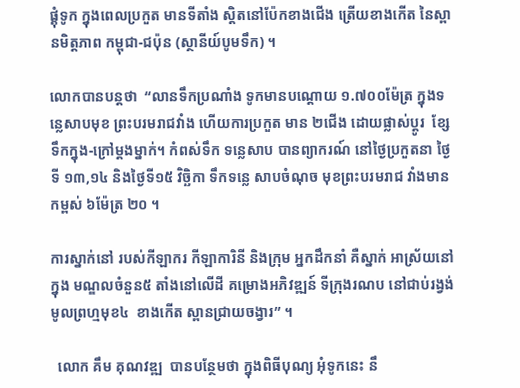ផ្គុំទូក ក្នុងពេលប្រកួត មានទីតាំង ស្តិតនៅប៉ែកខាងជើង ត្រើយខាងកើត នៃស្ពានមិត្តភាព កម្ពុជា-ជប៉ុន (ស្ថានីយ៍បូមទឹក) ។

លោកបានបន្តថា  “លានទឹកប្រណាំង ទូកមានបណ្តោយ ១.៧០០ម៉ែត្រ ក្នុងទន្លេសាបមុខ ព្រះបរមរាជវាំង ហើយការប្រកួត មាន ២ជើង ដោយផ្លាស់ប្តូរ  ខ្សែទឹកក្នុង-ក្រៅម្តងម្នាក់។ កំពស់ទឹក ទន្លេសាប បានព្យាករណ៍ នៅថ្ងៃប្រកួតនា ថ្ងៃទី ១៣,១៤ និងថ្ងៃទី១៥ វិច្ឆិកា ទឹកទន្លេ សាបចំណុច មុខព្រះបរមរាជ វាំងមានកម្ពស់ ៦ម៉ែត្រ ២០ ។

ការស្នាក់នៅ របស់កីឡាករ កីឡាការិនី និងក្រុម អ្នកដឹកនាំ គឺស្នាក់ អាស្រ័យនៅក្នុង មណ្ឌលចំនួន៥ តាំងនៅលើដី គម្រោងអភិវឌ្ឍន៍ ទីក្រុងរណប នៅជាប់រង្វង់ មូលព្រហ្មមុខ៤  ខាងកើត ស្ពានជ្រាយចង្វារ” ។

  លោក គឹម គុណវឌ្ឍ  បានបន្ថែមថា ក្នុងពិធីបុណ្យ អុំទូកនេះ នឹ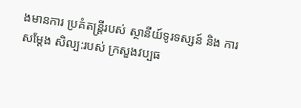ងមានការ ប្រគំតន្រ្តីរបស់ ស្ថានីយ៍ទូរទស្សន៍ និង ការសម្តែង សិល្ប:របស់ ក្រសួងវប្បធ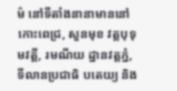ម៌ នៅទីតាំងនានាមាននៅ កោះពេជ្រ, សួនមុខ វត្តបុទុមវត្តី, រមណីយ ដ្ឋានវត្តភ្នំ, ទីលានប្រជាធិ បតេយ្យ និង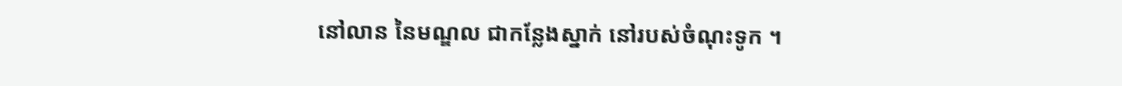នៅលាន នៃមណ្ឌល ជាកន្លែងស្នាក់ នៅរបស់ចំណុះទូក ។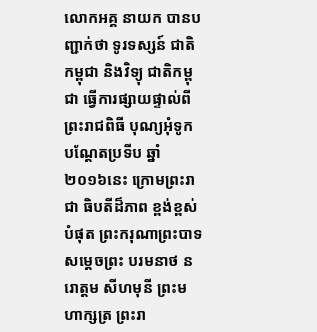លោកអគ្គ នាយក បានបញ្ជាក់ថា ទូរទស្សន៍ ជាតិកម្ពុជា និងវិទ្យុ ជាតិកម្ពុជា ធ្វើការផ្សាយផ្ទាល់ពី ព្រះរាជពិធី បុណ្យអុំទូក បណ្តែតប្រទីប ឆ្នាំ២០១៦នេះ ក្រោមព្រះរាជា ធិបតីដ៏ភាព ខ្ពង់ខ្ពស់បំផុត ព្រះករុណាព្រះបាទ សម្តេចព្រះ បរមនាថ នរោត្តម សីហមុនី ព្រះមហាក្សត្រ ព្រះរា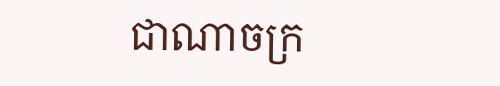ជាណាចក្រ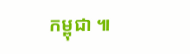កម្ពុជា ៕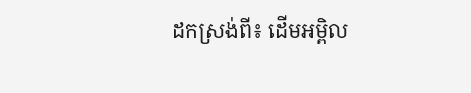ដកស្រង់ពី៖ ដើមអម្ពិល